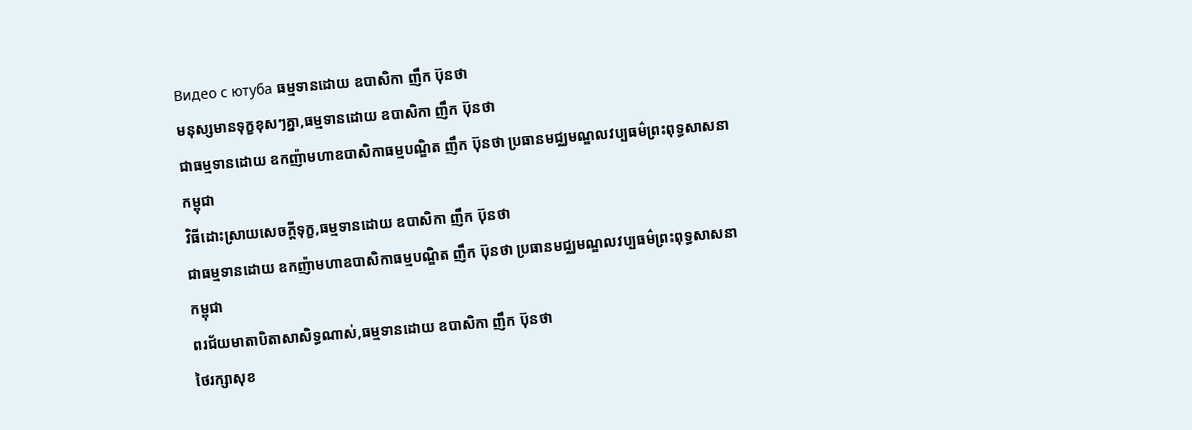Видео с ютуба ធម្មទានដោយ ឧបាសិកា ញឹក ប៊ុនថា
មនុស្សមានទុក្ខខុសៗគ្នា,ធម្មទានដោយ ឧបាសិកា ញឹក ប៊ុនថា
ជាធម្មទានដោយ ឧកញ៉ាមហាឧបាសិកាធម្មបណ្ឌិត ញឹក ប៊ុនថា ប្រធានមជ្ឈមណ្ឌលវប្បធម៌ព្រះពុទ្ធសាសនាកម្ពុជា
វិធីដោះស្រាយសេចក្ដីទុក្ខ,ធម្មទានដោយ ឧបាសិកា ញឹក ប៊ុនថា
ជាធម្មទានដោយ ឧកញ៉ាមហាឧបាសិកាធម្មបណ្ឌិត ញឹក ប៊ុនថា ប្រធានមជ្ឈមណ្ឌលវប្បធម៌ព្រះពុទ្ធសាសនាកម្ពុជា
ពរជ័យមាតាបិតាសាសិទ្ធណាស់,ធម្មទានដោយ ឧបាសិកា ញឹក ប៊ុនថា
ថៃរក្សាសុខ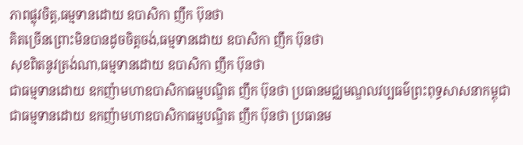ភាពផ្លុវចិត្ដ,ធម្មទានដោយ ឧបាសិកា ញឹក ប៊ុនថា
គិតច្រើនព្រោះមិនបានដូចចិត្ដចង់,ធម្មទានដោយ ឧបាសិកា ញឹក ប៊ុនថា
សុខពិតនូវត្រង់ណា,ធម្មទានដោយ ឧបាសិកា ញឹក ប៊ុនថា
ជាធម្មទានដោយ ឧកញ៉ាមហាឧបាសិកាធម្មបណ្ឌិត ញឹក ប៊ុនថា ប្រធានមជ្ឈមណ្ឌលវប្បធម៌ព្រះពុទ្ធសាសនាកម្ពុជា
ជាធម្មទានដោយ ឧកញ៉ាមហាឧបាសិកាធម្មបណ្ឌិត ញឹក ប៊ុនថា ប្រធានម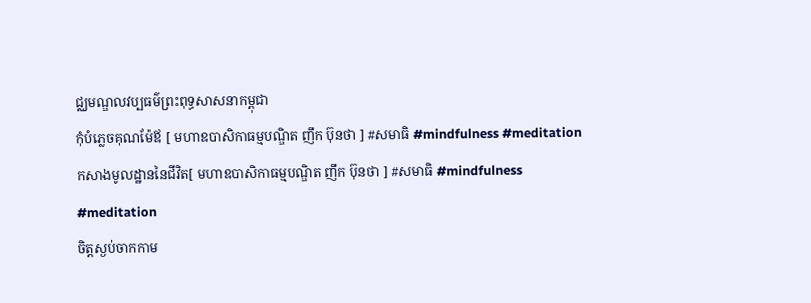ជ្ឈមណ្ឌលវប្បធម៌ព្រះពុទ្ធសាសនាកម្ពុជា
កុំបំភ្លេចគុណម៉ែឪ [ មហាឧបាសិកាធម្មបណ្ឌិត ញឹក ប៊ុនថា ] #សមាធិ #mindfulness #meditation
កសាងមូលដ្ឋាននៃជីវិត[ មហាឧបាសិកាធម្មបណ្ឌិត ញឹក ប៊ុនថា ] #សមាធិ #mindfulness #meditation
ចិត្ដស្ងប់ចាកកាម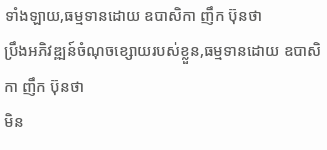ទាំងឡាយ,ធម្មទានដោយ ឧបាសិកា ញឹក ប៊ុនថា
ប្រឹងអភិវឌ្ឍន៍ចំណុចខ្សោយរបស់ខ្លួន,ធម្មទានដោយ ឧបាសិកា ញឹក ប៊ុនថា
មិន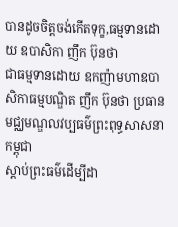បានដូចចិត្ដចង់កើតទុក្ខ,ធម្មទានដោយ ឧបាសិកា ញឹក ប៊ុនថា
ជាធម្មទានដោយ ឧកញ៉ាមហាឧបាសិកាធម្មបណ្ឌិត ញឹក ប៊ុនថា ប្រធានមជ្ឈមណ្ឌលវប្បធម៌ព្រះពុទ្ធសាសនាកម្ពុជា
ស្ដាប់ព្រះធម៌ដើម្បីដា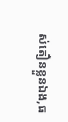ស់តឿនខ្លួនឯង,ធ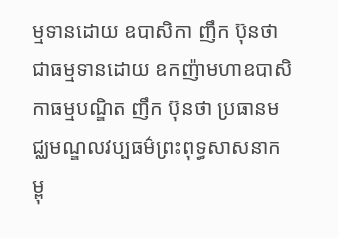ម្មទានដោយ ឧបាសិកា ញឹក ប៊ុនថា
ជាធម្មទានដោយ ឧកញ៉ាមហាឧបាសិកាធម្មបណ្ឌិត ញឹក ប៊ុនថា ប្រធានមជ្ឈមណ្ឌលវប្បធម៌ព្រះពុទ្ធសាសនាកម្ពុ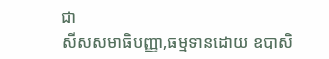ជា
សីសសមាធិបញ្ញា,ធម្មទានដោយ ឧបាសិ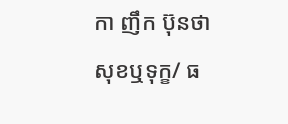កា ញឹក ប៊ុនថា
សុខឬទុក្ខ/ ធ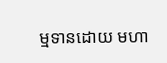ម្មទានដោយ មហា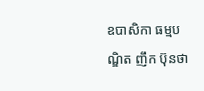ឧបាសិកា ធម្មបណ្ឌិត ញឹក ប៊ុនថា